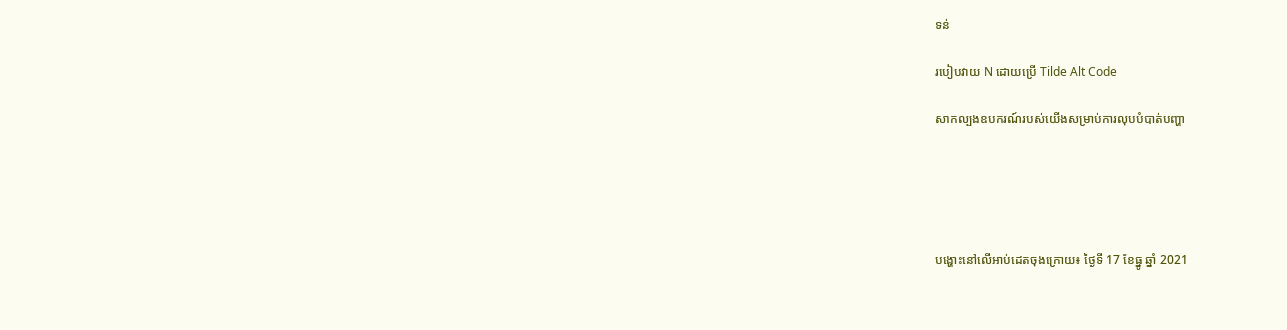ទន់

របៀបវាយ N ដោយប្រើ Tilde Alt Code

សាកល្បងឧបករណ៍របស់យើងសម្រាប់ការលុបបំបាត់បញ្ហា





បង្ហោះនៅលើអាប់ដេតចុងក្រោយ៖ ថ្ងៃទី 17 ខែធ្នូ ឆ្នាំ 2021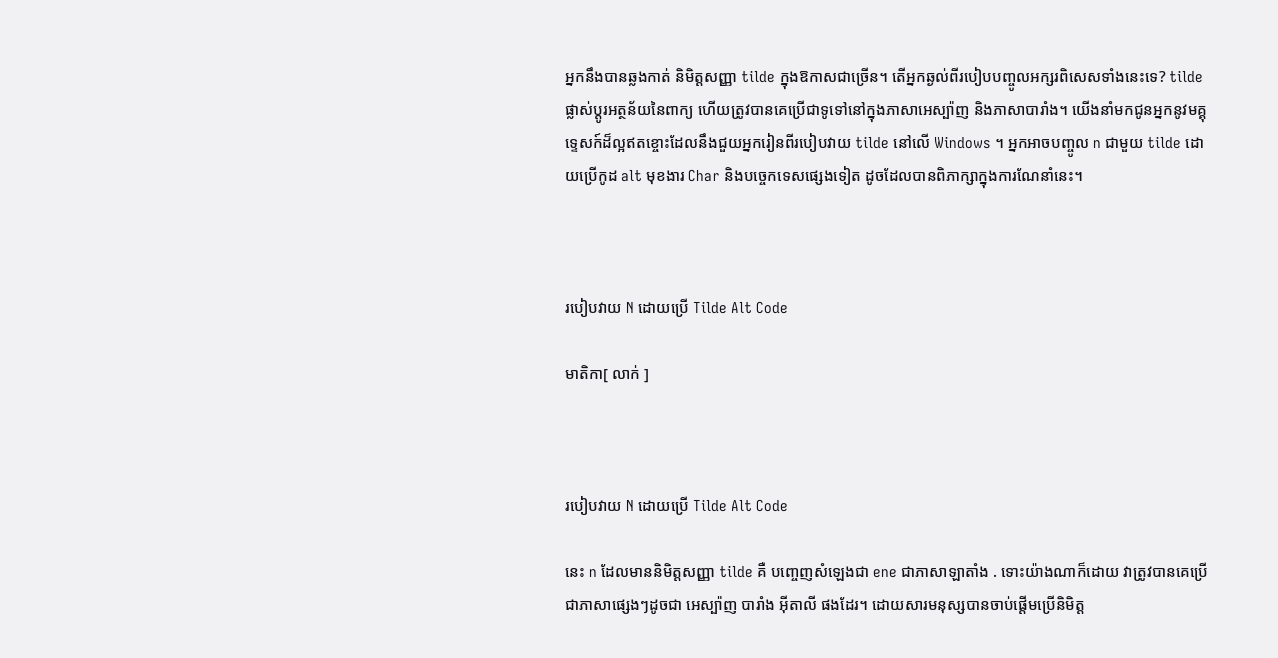អ្នកនឹងបានឆ្លងកាត់ និមិត្តសញ្ញា tilde ក្នុងឱកាសជាច្រើន។ តើអ្នកឆ្ងល់ពីរបៀបបញ្ចូលអក្សរពិសេសទាំងនេះទេ? tilde ផ្លាស់ប្តូរអត្ថន័យនៃពាក្យ ហើយត្រូវបានគេប្រើជាទូទៅនៅក្នុងភាសាអេស្ប៉ាញ និងភាសាបារាំង។ យើងនាំមកជូនអ្នកនូវមគ្គុទ្ទេសក៍ដ៏ល្អឥតខ្ចោះដែលនឹងជួយអ្នករៀនពីរបៀបវាយ tilde នៅលើ Windows ។ អ្នកអាចបញ្ចូល n ជាមួយ tilde ដោយប្រើកូដ alt មុខងារ Char និងបច្ចេកទេសផ្សេងទៀត ដូចដែលបានពិភាក្សាក្នុងការណែនាំនេះ។



របៀបវាយ N ដោយប្រើ Tilde Alt Code

មាតិកា[ លាក់ ]



របៀបវាយ N ដោយប្រើ Tilde Alt Code

នេះ n ដែលមាននិមិត្តសញ្ញា tilde គឺ បញ្ចេញសំឡេងជា ene ជាភាសាឡាតាំង . ទោះយ៉ាងណាក៏ដោយ វាត្រូវបានគេប្រើជាភាសាផ្សេងៗដូចជា អេស្ប៉ាញ បារាំង អ៊ីតាលី ផងដែរ។ ដោយសារមនុស្សបានចាប់ផ្តើមប្រើនិមិត្ត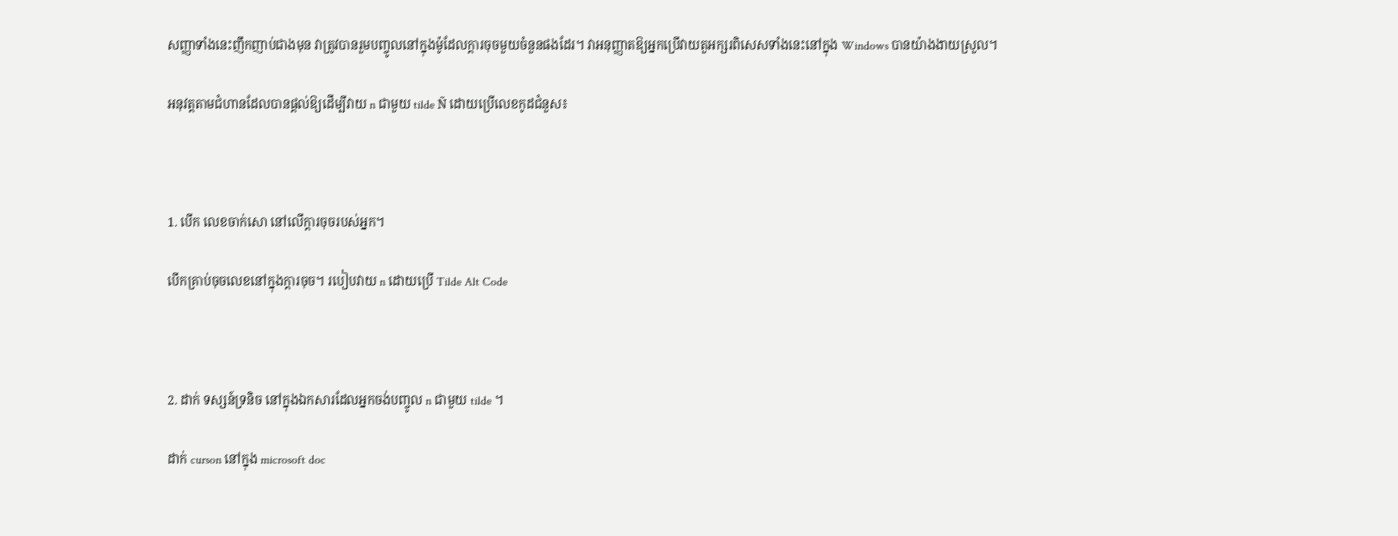សញ្ញាទាំងនេះញឹកញាប់ជាងមុន វាត្រូវបានរួមបញ្ចូលនៅក្នុងម៉ូដែលក្តារចុចមួយចំនួនផងដែរ។ វាអនុញ្ញាតឱ្យអ្នកប្រើវាយតួអក្សរពិសេសទាំងនេះនៅក្នុង Windows បានយ៉ាងងាយស្រួល។

អនុវត្តតាមជំហានដែលបានផ្តល់ឱ្យដើម្បីវាយ n ជាមួយ tilde Ñ ដោយប្រើលេខកូដជំនួស៖



1. បើក លេខចាក់សោ នៅលើក្តារចុចរបស់អ្នក។

បើកគ្រាប់ចុចលេខនៅក្នុងក្តារចុច។ របៀបវាយ n ដោយប្រើ Tilde Alt Code



2. ដាក់ ទស្សន៍ទ្រនិច នៅក្នុងឯកសារដែលអ្នកចង់បញ្ចូល n ជាមួយ tilde ។

ដាក់ curson នៅក្នុង microsoft doc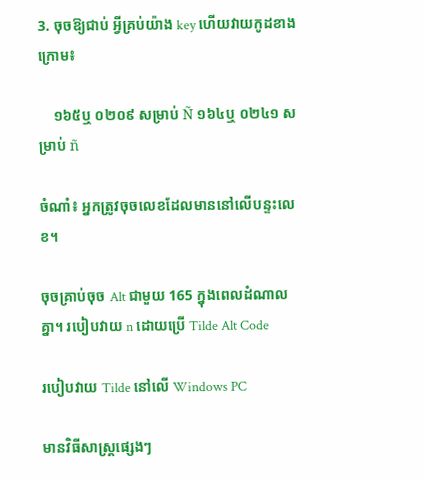3. ចុចឱ្យជាប់ អ្វីគ្រប់យ៉ាង key ហើយវាយកូដខាងក្រោម៖

    ១៦៥ឬ ០២០៩ សម្រាប់ Ñ ១៦៤ឬ ០២៤១ សម្រាប់ ñ

ចំណាំ៖ អ្នកត្រូវចុចលេខដែលមាននៅលើបន្ទះលេខ។

ចុចគ្រាប់ចុច Alt ជាមួយ 165 ក្នុងពេលដំណាលគ្នា។ របៀបវាយ n ដោយប្រើ Tilde Alt Code

របៀបវាយ Tilde នៅលើ Windows PC

មានវិធីសាស្រ្តផ្សេងៗ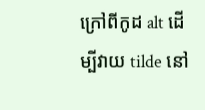ក្រៅពីកូដ alt ដើម្បីវាយ tilde នៅ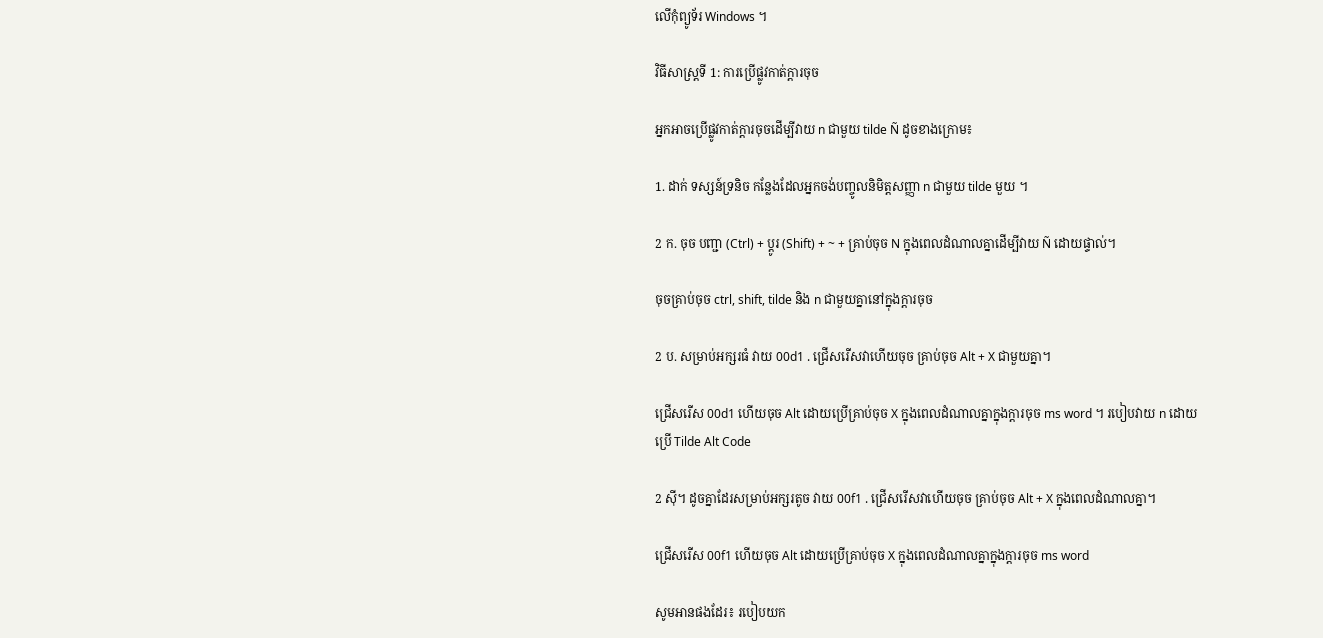លើកុំព្យូទ័រ Windows ។

វិធីសាស្រ្តទី 1: ការប្រើផ្លូវកាត់ក្តារចុច

អ្នកអាចប្រើផ្លូវកាត់ក្តារចុចដើម្បីវាយ n ជាមួយ tilde Ñ ដូចខាងក្រោម៖

1. ដាក់ ទស្សន៍ទ្រនិច កន្លែងដែលអ្នកចង់បញ្ចូលនិមិត្តសញ្ញា n ជាមួយ tilde មួយ ។

2 ក. ចុច បញ្ជា (Ctrl) + ប្ដូរ (Shift) + ~ + គ្រាប់ចុច N ក្នុងពេលដំណាលគ្នាដើម្បីវាយ Ñ ដោយផ្ទាល់។

ចុចគ្រាប់ចុច ctrl, shift, tilde និង n ជាមួយគ្នានៅក្នុងក្តារចុច

2 ប. សម្រាប់អក្សរធំ វាយ 00d1 . ជ្រើសរើសវាហើយចុច គ្រាប់ចុច Alt + X ជាមួយគ្នា។

ជ្រើសរើស 00d1 ហើយចុច Alt ដោយប្រើគ្រាប់ចុច X ក្នុងពេលដំណាលគ្នាក្នុងក្តារចុច ms word ។ របៀបវាយ n ដោយប្រើ Tilde Alt Code

2 ស៊ី។ ដូចគ្នាដែរសម្រាប់អក្សរតូច វាយ 00f1 . ជ្រើសរើសវាហើយចុច គ្រាប់ចុច Alt + X ក្នុងពេលដំណាលគ្នា។

ជ្រើសរើស 00f1 ហើយចុច Alt ដោយប្រើគ្រាប់ចុច X ក្នុងពេលដំណាលគ្នាក្នុងក្តារចុច ms word

សូមអានផងដែរ៖ របៀបយក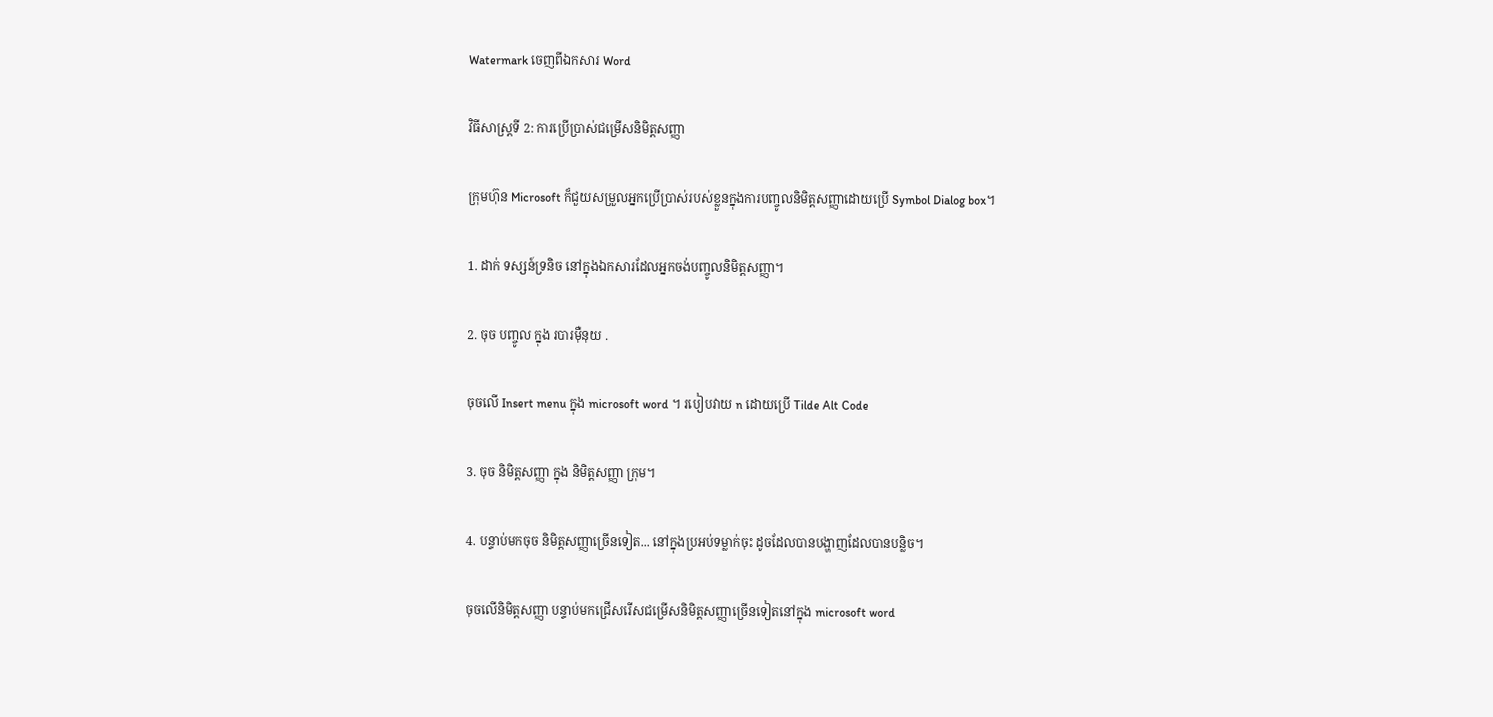Watermark ចេញពីឯកសារ Word

វិធីសាស្រ្តទី 2: ការប្រើប្រាស់ជម្រើសនិមិត្តសញ្ញា

ក្រុមហ៊ុន Microsoft ក៏ជួយសម្រួលអ្នកប្រើប្រាស់របស់ខ្លួនក្នុងការបញ្ចូលនិមិត្តសញ្ញាដោយប្រើ Symbol Dialog box។

1. ដាក់ ទស្សន៍ទ្រនិច នៅក្នុងឯកសារដែលអ្នកចង់បញ្ចូលនិមិត្តសញ្ញា។

2. ចុច បញ្ចូល ក្នុង របារម៉ឺនុយ .

ចុចលើ Insert menu ក្នុង microsoft word ។ របៀបវាយ n ដោយប្រើ Tilde Alt Code

3. ចុច និមិត្តសញ្ញា ក្នុង និមិត្តសញ្ញា ក្រុម។

4. បន្ទាប់មកចុច និមិត្តសញ្ញាច្រើនទៀត... នៅក្នុងប្រអប់ទម្លាក់ចុះ ដូចដែលបានបង្ហាញដែលបានបន្លិច។

ចុចលើនិមិត្តសញ្ញា បន្ទាប់មកជ្រើសរើសជម្រើសនិមិត្តសញ្ញាច្រើនទៀតនៅក្នុង microsoft word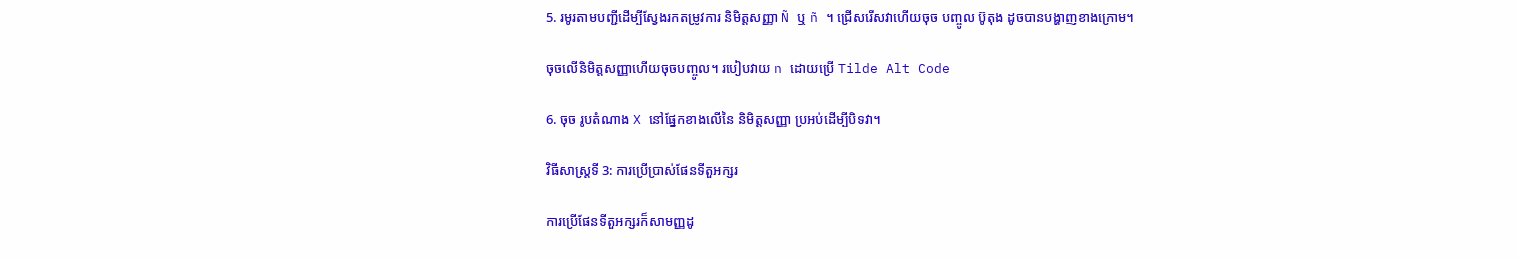5. រមូរតាមបញ្ជីដើម្បីស្វែងរកតម្រូវការ និមិត្តសញ្ញា Ñ ឬ ñ ។ ជ្រើសរើសវាហើយចុច បញ្ចូល ប៊ូតុង ដូចបានបង្ហាញខាងក្រោម។

ចុចលើនិមិត្តសញ្ញាហើយចុចបញ្ចូល។ របៀបវាយ n ដោយប្រើ Tilde Alt Code

6. ចុច រូបតំណាង X នៅផ្នែកខាងលើនៃ និមិត្តសញ្ញា ប្រអប់ដើម្បីបិទវា។

វិធីសាស្រ្តទី 3: ការប្រើប្រាស់ផែនទីតួអក្សរ

ការប្រើផែនទីតួអក្សរក៏សាមញ្ញដូ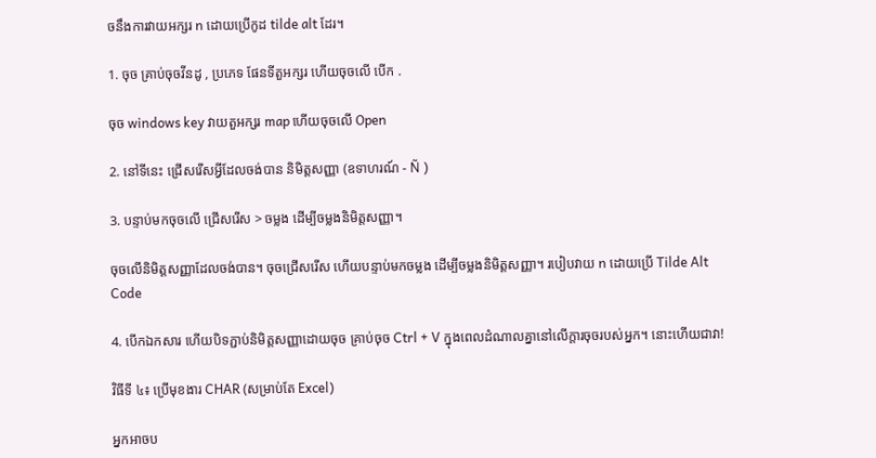ចនឹងការវាយអក្សរ n ដោយប្រើកូដ tilde alt ដែរ។

1. ចុច គ្រាប់ចុចវីនដូ , ប្រភេទ ផែនទីតួអក្សរ ហើយចុចលើ បើក .

ចុច windows key វាយតួអក្សរ map ហើយចុចលើ Open

2. នៅទីនេះ ជ្រើសរើសអ្វីដែលចង់បាន និមិត្តសញ្ញា (ឧទាហរណ៍ - Ñ )

3. បន្ទាប់មកចុចលើ ជ្រើសរើស > ចម្លង ដើម្បីចម្លងនិមិត្តសញ្ញា។

ចុចលើនិមិត្តសញ្ញាដែលចង់បាន។ ចុចជ្រើសរើស ហើយបន្ទាប់មកចម្លង ដើម្បីចម្លងនិមិត្តសញ្ញា។ របៀបវាយ n ដោយប្រើ Tilde Alt Code

4. បើកឯកសារ ហើយបិទភ្ជាប់និមិត្តសញ្ញាដោយចុច គ្រាប់ចុច Ctrl + V ក្នុងពេលដំណាលគ្នានៅលើក្តារចុចរបស់អ្នក។ នោះហើយជាវា!

វិធីទី ៤៖ ប្រើមុខងារ CHAR (សម្រាប់តែ Excel)

អ្នកអាចប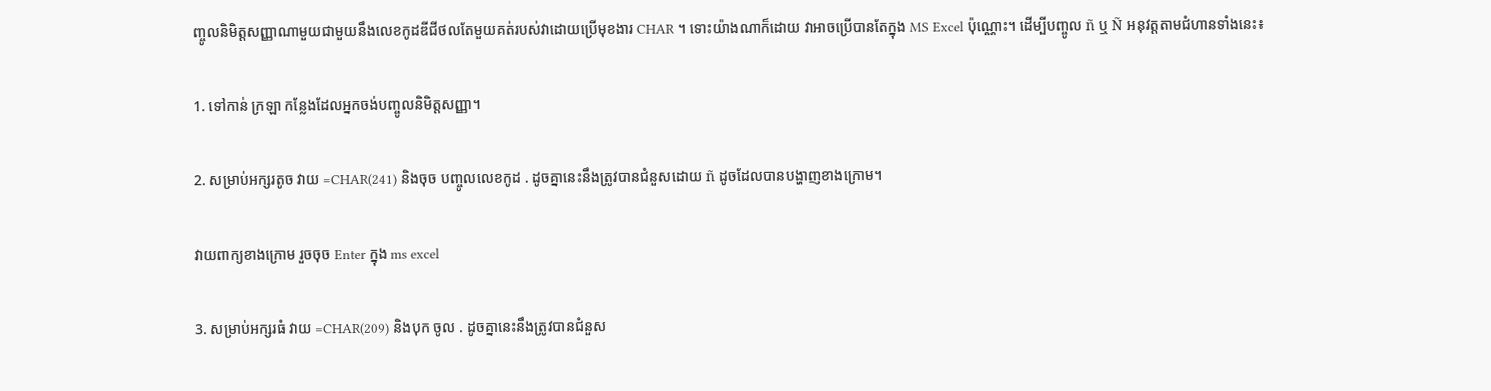ញ្ចូលនិមិត្តសញ្ញាណាមួយជាមួយនឹងលេខកូដឌីជីថលតែមួយគត់របស់វាដោយប្រើមុខងារ CHAR ។ ទោះយ៉ាងណាក៏ដោយ វាអាចប្រើបានតែក្នុង MS Excel ប៉ុណ្ណោះ។ ដើម្បីបញ្ចូល ñ ឬ Ñ អនុវត្តតាមជំហានទាំងនេះ៖

1. ទៅកាន់ ក្រឡា កន្លែងដែលអ្នកចង់បញ្ចូលនិមិត្តសញ្ញា។

2. សម្រាប់អក្សរតូច វាយ =CHAR(241) និងចុច បញ្ចូលលេខកូដ . ដូចគ្នានេះនឹងត្រូវបានជំនួសដោយ ñ ដូចដែលបានបង្ហាញខាងក្រោម។

វាយពាក្យខាងក្រោម រួចចុច Enter ក្នុង ms excel

3. សម្រាប់អក្សរធំ វាយ =CHAR(209) និងបុក ចូល . ដូចគ្នានេះនឹងត្រូវបានជំនួស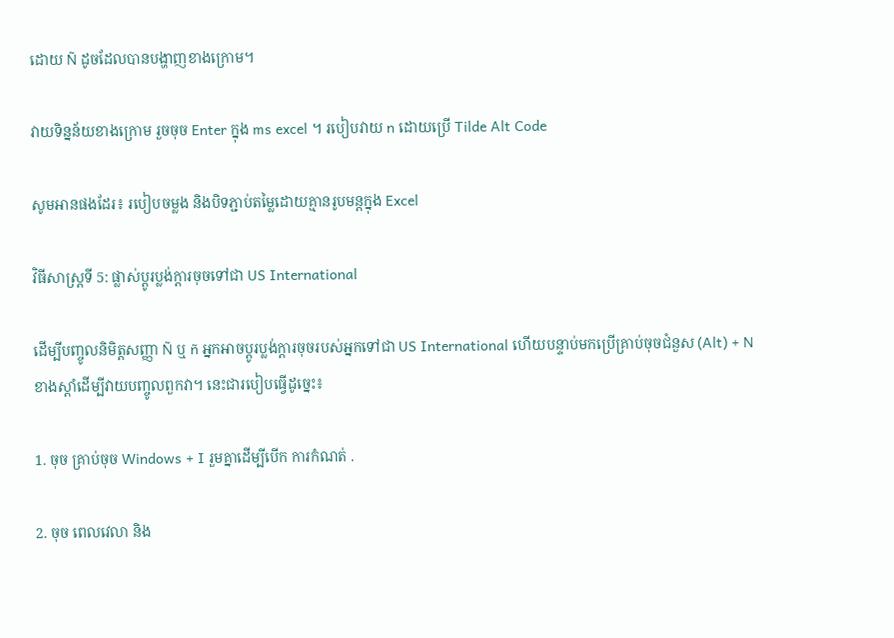ដោយ Ñ ដូចដែលបានបង្ហាញខាងក្រោម។

វាយទិន្នន័យខាងក្រោម រួចចុច Enter ក្នុង ms excel ។ របៀបវាយ n ដោយប្រើ Tilde Alt Code

សូមអានផងដែរ៖ របៀបចម្លង និងបិទភ្ជាប់តម្លៃដោយគ្មានរូបមន្តក្នុង Excel

វិធីសាស្រ្តទី 5: ផ្លាស់ប្តូរប្លង់ក្តារចុចទៅជា US International

ដើម្បីបញ្ចូលនិមិត្តសញ្ញា Ñ ឬ ñ អ្នកអាចប្តូរប្លង់ក្តារចុចរបស់អ្នកទៅជា US International ហើយបន្ទាប់មកប្រើគ្រាប់ចុចជំនួស (Alt) + N ខាងស្ដាំដើម្បីវាយបញ្ចូលពួកវា។ នេះជារបៀបធ្វើដូច្នេះ៖

1. ចុច គ្រាប់ចុច Windows + I រួមគ្នាដើម្បីបើក ការកំណត់ .

2. ចុច ពេលវេលា និង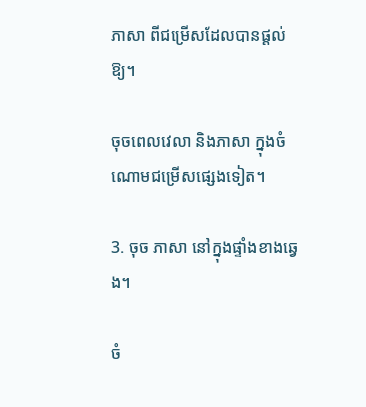ភាសា ពីជម្រើសដែលបានផ្តល់ឱ្យ។

ចុចពេលវេលា និងភាសា ក្នុងចំណោមជម្រើសផ្សេងទៀត។

3. ចុច ភាសា នៅក្នុងផ្ទាំងខាងឆ្វេង។

ចំ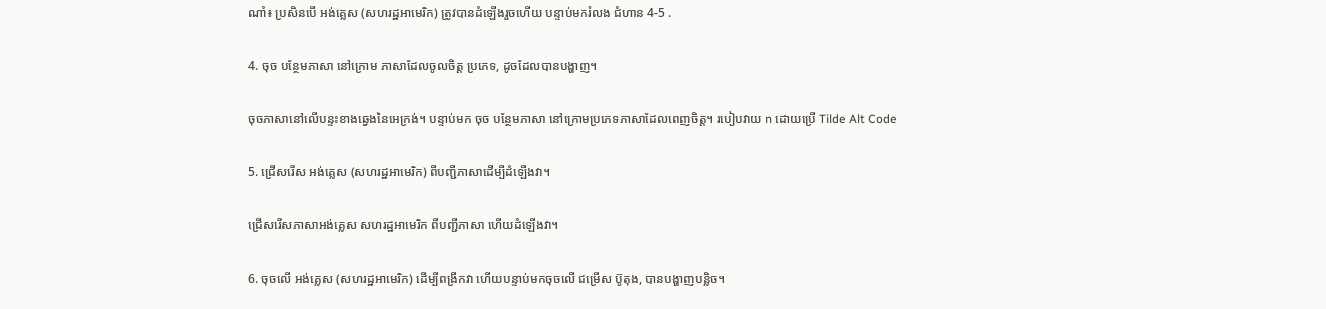ណាំ៖ ប្រសិនបើ អង់គ្លេស (សហរដ្ឋអាមេរិក) ត្រូវបានដំឡើងរួចហើយ បន្ទាប់មករំលង ជំហាន 4-5 .

4. ចុច បន្ថែមភាសា នៅក្រោម ភាសាដែលចូលចិត្ត ប្រភេទ, ដូចដែលបានបង្ហាញ។

ចុចភាសានៅលើបន្ទះខាងឆ្វេងនៃអេក្រង់។ បន្ទាប់មក ចុច បន្ថែមភាសា នៅក្រោមប្រភេទភាសាដែលពេញចិត្ត។ របៀបវាយ n ដោយប្រើ Tilde Alt Code

5. ជ្រើសរើស អង់គ្លេស (សហរដ្ឋអាមេរិក) ពីបញ្ជីភាសាដើម្បីដំឡើងវា។

ជ្រើសរើសភាសាអង់គ្លេស សហរដ្ឋអាមេរិក ពីបញ្ជីភាសា ហើយដំឡើងវា។

6. ចុចលើ អង់គ្លេស (សហរដ្ឋអាមេរិក) ដើម្បីពង្រីកវា ហើយបន្ទាប់មកចុចលើ ជម្រើស ប៊ូតុង, បានបង្ហាញបន្លិច។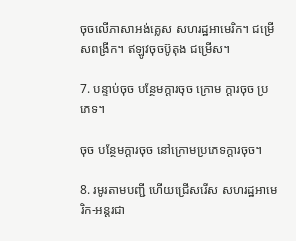ចុចលើភាសាអង់គ្លេស សហរដ្ឋអាមេរិក។ ជម្រើសពង្រីក។ ឥឡូវចុចប៊ូតុង ជម្រើស។

7. បន្ទាប់ចុច បន្ថែមក្តារចុច ក្រោម ក្ដារចុច ប្រភេទ។

ចុច បន្ថែមក្តារចុច នៅក្រោមប្រភេទក្តារចុច។

8. រមូរតាមបញ្ជី ហើយជ្រើសរើស សហរដ្ឋអាមេរិក-អន្តរជា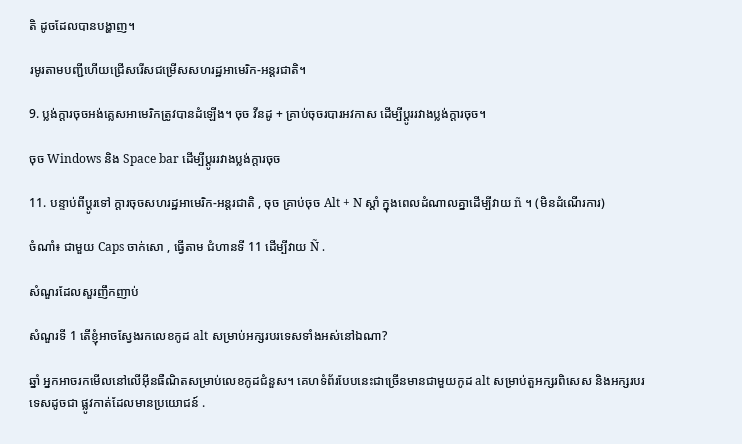តិ ដូចដែលបានបង្ហាញ។

រមូរតាមបញ្ជីហើយជ្រើសរើសជម្រើសសហរដ្ឋអាមេរិក-អន្តរជាតិ។

9. ប្លង់ក្តារចុចអង់គ្លេសអាមេរិកត្រូវបានដំឡើង។ ចុច វីនដូ + គ្រាប់ចុចរបារអវកាស ដើម្បីប្តូររវាងប្លង់ក្តារចុច។

ចុច Windows និង Space bar ដើម្បីប្តូររវាងប្លង់ក្តារចុច

11. បន្ទាប់ពីប្តូរទៅ ក្តារចុចសហរដ្ឋអាមេរិក-អន្តរជាតិ , ចុច គ្រាប់ចុច Alt + N ស្តាំ ក្នុងពេលដំណាលគ្នាដើម្បីវាយ ñ ។ (មិនដំណើរការ)

ចំណាំ៖ ជាមួយ Caps ចាក់សោ , ធ្វើតាម ជំហានទី 11 ដើម្បីវាយ Ñ .

សំណួរដែលសួរញឹកញាប់

សំណួរទី 1 តើខ្ញុំអាចស្វែងរកលេខកូដ alt សម្រាប់អក្សរបរទេសទាំងអស់នៅឯណា?

ឆ្នាំ អ្នកអាចរកមើលនៅលើអ៊ីនធឺណិតសម្រាប់លេខកូដជំនួស។ គេហទំព័របែបនេះជាច្រើនមានជាមួយកូដ alt សម្រាប់តួអក្សរពិសេស និងអក្សរបរទេសដូចជា ផ្លូវកាត់ដែលមានប្រយោជន៍ .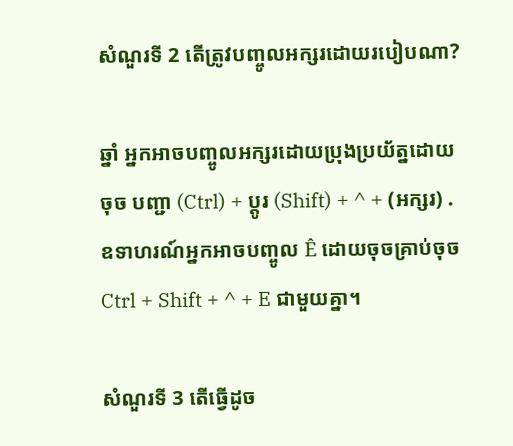សំណួរទី 2 តើត្រូវបញ្ចូលអក្សរដោយរបៀបណា?

ឆ្នាំ អ្នកអាចបញ្ចូលអក្សរដោយប្រុងប្រយ័ត្នដោយចុច បញ្ជា (Ctrl) + ប្ដូរ (Shift) + ^ + (អក្សរ) . ឧទាហរណ៍អ្នកអាចបញ្ចូល Ê ដោយចុចគ្រាប់ចុច Ctrl + Shift + ^ + E ជាមួយគ្នា។

សំណួរទី 3 តើធ្វើដូច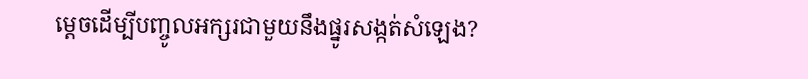ម្តេចដើម្បីបញ្ចូលអក្សរជាមួយនឹងផ្នូរសង្កត់សំឡេង?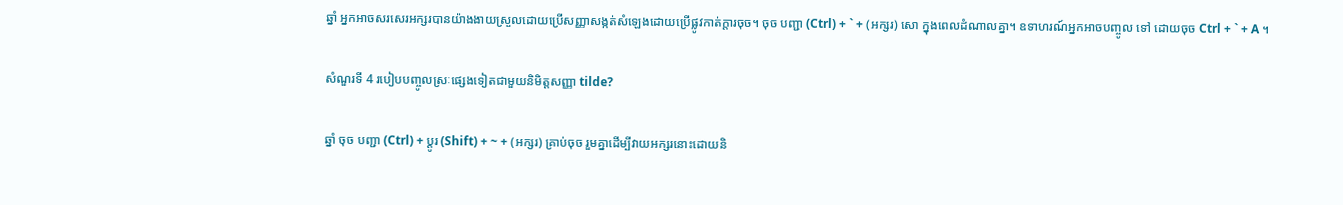ឆ្នាំ អ្នកអាចសរសេរអក្សរបានយ៉ាងងាយស្រួលដោយប្រើសញ្ញាសង្កត់សំឡេងដោយប្រើផ្លូវកាត់ក្តារចុច។ ចុច បញ្ជា (Ctrl) + ` + (អក្សរ) សោ ក្នុងពេលដំណាលគ្នា។ ឧទាហរណ៍អ្នកអាចបញ្ចូល ទៅ ដោយចុច Ctrl + ` + A ។

សំណួរទី 4 របៀបបញ្ចូលស្រៈផ្សេងទៀតជាមួយនិមិត្តសញ្ញា tilde?

ឆ្នាំ ចុច បញ្ជា (Ctrl) + ប្ដូរ (Shift) + ~ + (អក្សរ) គ្រាប់ចុច រួមគ្នាដើម្បីវាយអក្សរនោះដោយនិ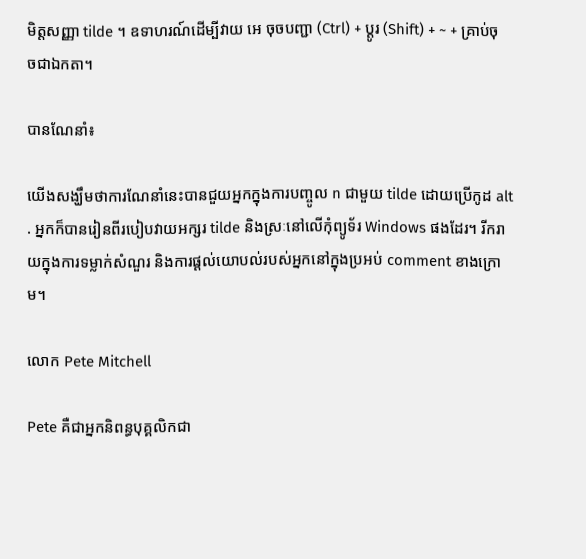មិត្តសញ្ញា tilde ។ ឧទាហរណ៍ដើម្បីវាយ អេ ចុចបញ្ជា (Ctrl) + ប្ដូរ (Shift) + ~ + គ្រាប់ចុចជាឯកតា។

បានណែនាំ៖

យើងសង្ឃឹមថាការណែនាំនេះបានជួយអ្នកក្នុងការបញ្ចូល n ជាមួយ tilde ដោយប្រើកូដ alt . អ្នកក៏បានរៀនពីរបៀបវាយអក្សរ tilde និងស្រៈនៅលើកុំព្យូទ័រ Windows ផងដែរ។ រីករាយក្នុងការទម្លាក់សំណួរ និងការផ្ដល់យោបល់របស់អ្នកនៅក្នុងប្រអប់ comment ខាងក្រោម។

លោក Pete Mitchell

Pete គឺជាអ្នកនិពន្ធបុគ្គលិកជា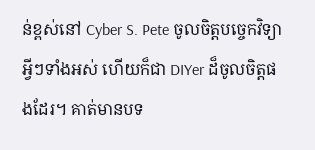ន់ខ្ពស់នៅ Cyber S. Pete ចូលចិត្តបច្ចេកវិទ្យាអ្វីៗទាំងអស់ ហើយក៏ជា DIYer ដ៏ចូលចិត្តផងដែរ។ គាត់មានបទ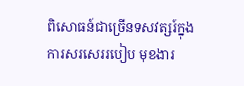ពិសោធន៍ជាច្រើនទសវត្សរ៍ក្នុងការសរសេររបៀប មុខងារ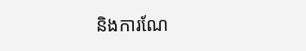និងការណែ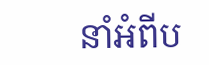នាំអំពីប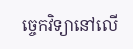ច្ចេកវិទ្យានៅលើ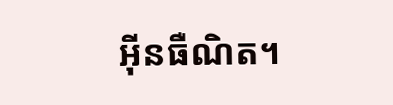អ៊ីនធឺណិត។